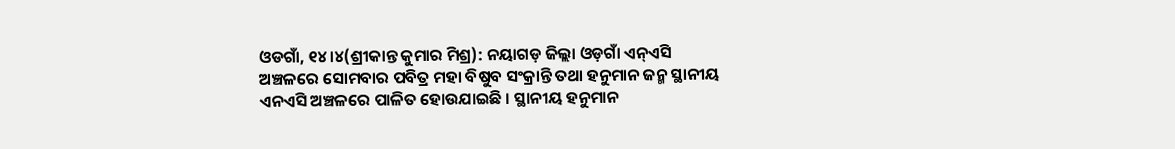ଓଡଗାଁ, ୧୪।୪(ଶ୍ରୀକାନ୍ତ କୁମାର ମିଶ୍ର): ନୟାଗଡ଼ ଜିଲ୍ଲା ଓଡ଼ଗାଁ ଏନ୍ଏସି ଅଞ୍ଚଳରେ ସୋମବାର ପବିତ୍ର ମହା ବିଷୁବ ସଂକ୍ରାନ୍ତି ତଥା ହନୁମାନ ଜନ୍ମ ସ୍ଥାନୀୟ ଏନଏସି ଅଞ୍ଚଳରେ ପାଳିତ ହୋଉଯାଇଛି । ସ୍ଥାନୀୟ ହନୁମାନ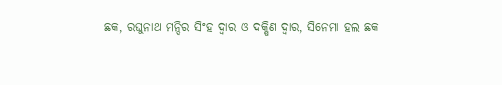ଛକ, ରଘୁନାଥ ମନ୍ଦିର ସିଂହ ଦ୍ୱାର ଓ ଦକ୍ଷିଣ ଦ୍ୱାର, ସିନେମା ହଲ ଛକ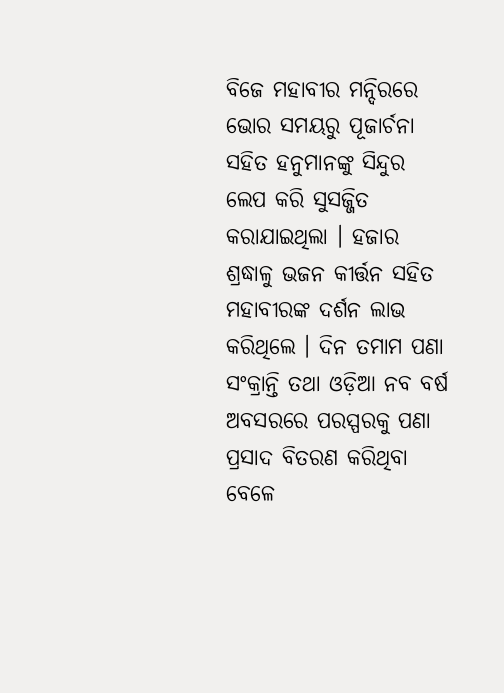ବିଜେ ମହାବୀର ମନ୍ଦିରରେ ଭୋର ସମୟରୁ ପୂଜାର୍ଚନା ସହିତ ହନୁମାନଙ୍କୁ ସିନ୍ଦୁର ଲେପ କରି ସୁସଜ୍ଜିତ କରାଯାଇଥିଲା । ହଜାର ଶ୍ରଦ୍ଧାଳୁ ଭଜନ କୀର୍ତ୍ତନ ସହିତ ମହାବୀରଙ୍କ ଦର୍ଶନ ଲାଭ କରିଥିଲେ । ଦିନ ତମାମ ପଣା ସଂକ୍ରାନ୍ତି ତଥା ଓଡ଼ିଆ ନବ ବର୍ଷ ଅବସରରେ ପରସ୍ପରକୁ ପଣା ପ୍ରସାଦ ବିତରଣ କରିଥିବା ବେଳେ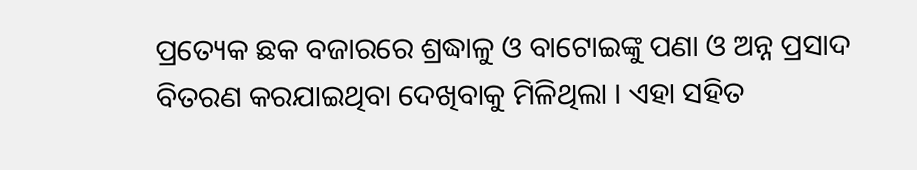ପ୍ରତ୍ୟେକ ଛକ ବଜାରରେ ଶ୍ରଦ୍ଧାଳୁ ଓ ବାଟୋଇଙ୍କୁ ପଣା ଓ ଅନ୍ନ ପ୍ରସାଦ ବିତରଣ କରଯାଇଥିବା ଦେଖିବାକୁ ମିଳିଥିଲା । ଏହା ସହିତ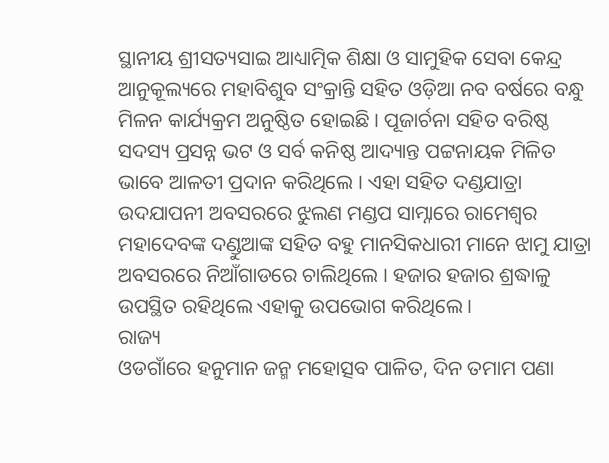ସ୍ଥାନୀୟ ଶ୍ରୀସତ୍ୟସାଇ ଆଧ୍ୟାତ୍ମିକ ଶିକ୍ଷା ଓ ସାମୁହିକ ସେବା କେନ୍ଦ୍ର ଆନୁକୂଲ୍ୟରେ ମହାବିଶୁବ ସଂକ୍ରାନ୍ତି ସହିତ ଓଡ଼ିଆ ନବ ବର୍ଷରେ ବନ୍ଧୁ ମିଳନ କାର୍ଯ୍ୟକ୍ରମ ଅନୁଷ୍ଠିତ ହୋଇଛି । ପୂଜାର୍ଚନା ସହିତ ବରିଷ୍ଠ ସଦସ୍ୟ ପ୍ରସନ୍ନ ଭଟ ଓ ସର୍ବ କନିଷ୍ଠ ଆଦ୍ୟାନ୍ତ ପଟ୍ଟନାୟକ ମିଳିତ ଭାବେ ଆଳତୀ ପ୍ରଦାନ କରିଥିଲେ । ଏହା ସହିତ ଦଣ୍ଡଯାତ୍ରା ଉଦଯାପନୀ ଅବସରରେ ଝୁଲଣ ମଣ୍ଡପ ସାମ୍ନାରେ ରାମେଶ୍ବର ମହାଦେବଙ୍କ ଦଣ୍ଡୁଆଙ୍କ ସହିତ ବହୁ ମାନସିକଧାରୀ ମାନେ ଝାମୁ ଯାତ୍ରା ଅବସରରେ ନିଆଁଗାଡରେ ଚାଲିଥିଲେ । ହଜାର ହଜାର ଶ୍ରଦ୍ଧାଳୁ ଉପସ୍ଥିତ ରହିଥିଲେ ଏହାକୁ ଉପଭୋଗ କରିଥିଲେ ।
ରାଜ୍ୟ
ଓଡଗାଁରେ ହନୁମାନ ଜନ୍ମ ମହୋତ୍ସବ ପାଳିତ, ଦିନ ତମାମ ପଣା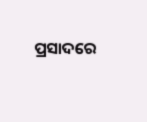ପ୍ରସାଦରେ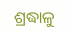ଶ୍ରଦ୍ଧାଳୁ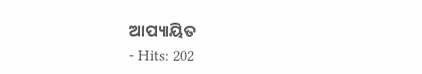ଆପ୍ୟାୟିତ
- Hits: 202